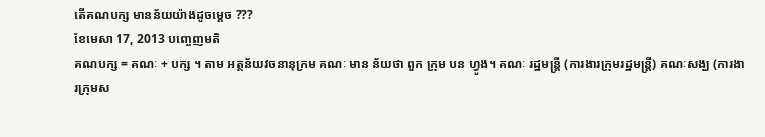តើគណបក្ស មានន័យយ៉ាងដូចម្តេច ???
ខែមេសា 17, 2013 បញ្ចេញមតិ
គណបក្ស = គណៈ + បក្ស ។ តាម អត្ថន័យវចនានុក្រម គណៈ មាន ន័យថា ពួក ក្រុម បន ហ្វូង។ គណៈ រដ្ឋមន្រ្តី (ការងារក្រុមរដ្ឋមន្ត្រី) គណៈសង្ឃ (ការងារក្រុមស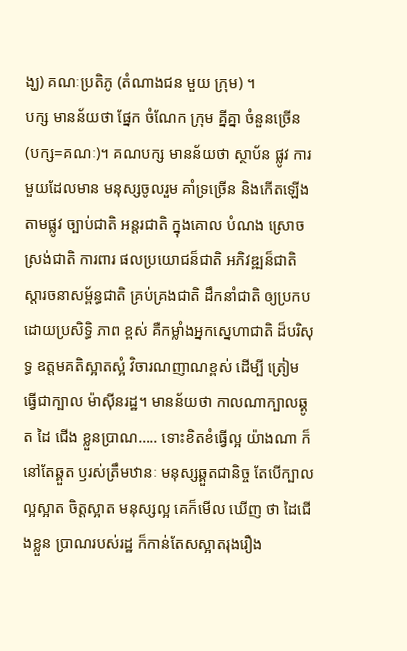ង្ឃ) គណៈប្រតិភូ (តំណាងជន មួយ ក្រុម) ។
បក្ស មានន័យថា ផ្នែក ចំណែក ក្រុម គ្នីគ្នា ចំនួនច្រើន (បក្ស=គណៈ)។ គណបក្ស មានន័យថា ស្ថាប័ន ផ្លូវ ការមួយដែលមាន មនុស្សចូលរួម គាំទ្រច្រើន និងកើតឡើង តាមផ្លូវ ច្បាប់ជាតិ អន្តរជាតិ ក្នុងគោល បំណង ស្រោចស្រង់ជាតិ ការពារ ផលប្រយោជន៏ជាតិ អភិវឌ្ឍន៏ជាតិ ស្តារចនាសម្ព័ន្ធជាតិ គ្រប់គ្រងជាតិ ដឹកនាំជាតិ ឲ្យប្រកបដោយប្រសិទ្ធិ ភាព ខ្ពស់ គឺកម្លាំងអ្នកស្នេហាជាតិ ដ៏បរិសុទ្ធ ឧត្តមគតិស្អាតស្អំ វិចារណញាណខ្ពស់ ដើម្បី ត្រៀម ធ្វើជាក្បាល ម៉ាស៊ីនរដ្ឋ។ មានន័យថា កាលណាក្បាលឆ្គូត ដៃ ជើង ខ្លួនប្រាណ….. ទោះខិតខំធ្វើល្អ យ៉ាងណា ក៏នៅតែឆ្គួត ឫរស់ត្រឹមឋានៈ មនុស្សឆ្គួតជានិច្ច តែបើក្បាលល្អស្អាត ចិត្តស្អាត មនុស្សល្អ គេក៏មើល ឃើញ ថា ដៃជើងខ្លួន ប្រាណរបស់រដ្ឋ ក៏កាន់តែសស្អាតរុងរឿង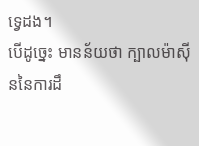ទ្វេដង។
បើដូច្នេះ មានន័យថា ក្បាលម៉ាស៊ីននៃការដឹ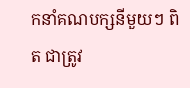កនាំគណបក្សនីមួយៗ ពិត ជាត្រូវ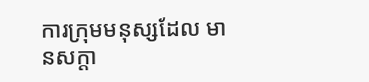ការក្រុមមនុស្សដែល មានសក្តា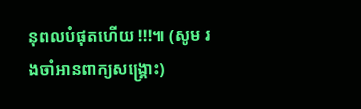នុពលបំផុតហើយ !!!៕ (សូម រងចាំអានពាក្យសង្គ្រោះ)